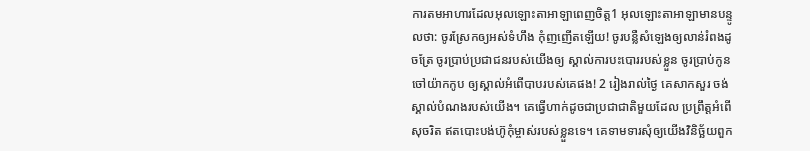ការតមអាហារដែលអុលឡោះតាអាឡាពេញចិត្ត1 អុលឡោះតាអាឡាមានបន្ទូលថា: ចូរស្រែកឲ្យអស់ទំហឹង កុំញញើតឡើយ! ចូរបន្លឺសំឡេងឲ្យលាន់រំពងដូចត្រែ ចូរប្រាប់ប្រជាជនរបស់យើងឲ្យ ស្គាល់ការបះបោររបស់ខ្លួន ចូរប្រាប់កូនចៅយ៉ាកកូប ឲ្យស្គាល់អំពើបាបរបស់គេផង! 2 រៀងរាល់ថ្ងៃ គេសាកសួរ ចង់ស្គាល់បំណងរបស់យើង។ គេធ្វើហាក់ដូចជាប្រជាជាតិមួយដែល ប្រព្រឹត្តអំពើសុចរិត ឥតបោះបង់ហ៊ូកុំម្ចាស់របស់ខ្លួនទេ។ គេទាមទារសុំឲ្យយើងវិនិច្ឆ័យពួក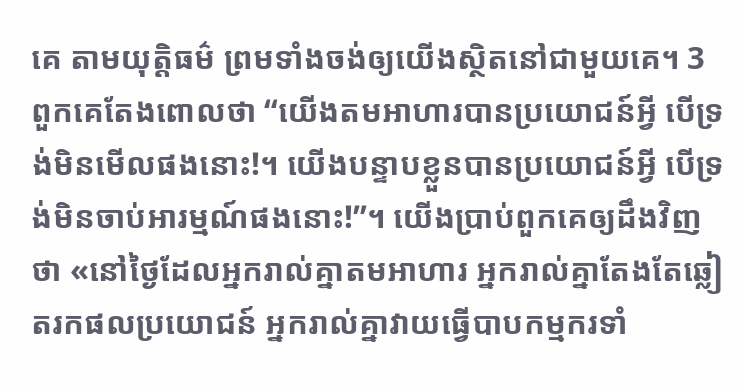គេ តាមយុត្តិធម៌ ព្រមទាំងចង់ឲ្យយើងស្ថិតនៅជាមួយគេ។ 3 ពួកគេតែងពោលថា “យើងតមអាហារបានប្រយោជន៍អ្វី បើទ្រង់មិនមើលផងនោះ!។ យើងបន្ទាបខ្លួនបានប្រយោជន៍អ្វី បើទ្រង់មិនចាប់អារម្មណ៍ផងនោះ!”។ យើងប្រាប់ពួកគេឲ្យដឹងវិញថា «នៅថ្ងៃដែលអ្នករាល់គ្នាតមអាហារ អ្នករាល់គ្នាតែងតែឆ្លៀតរកផលប្រយោជន៍ អ្នករាល់គ្នាវាយធ្វើបាបកម្មករទាំ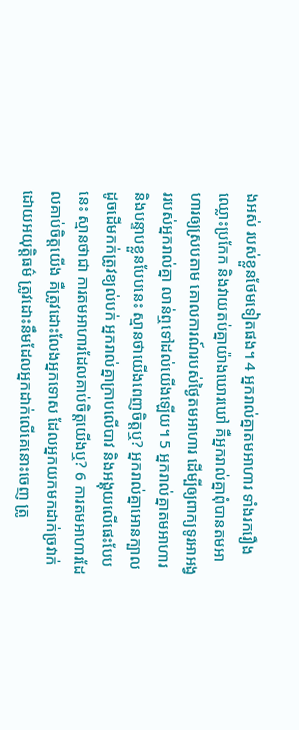ងអស់ របស់ខ្លួនថែមទៀតផង។ 4 អ្នករាល់គ្នាតមអាហារ ទាំងរករឿង ឈ្លោះប្រកែក និងវាយតប់គ្នាយ៉ាងឃោរឃៅ គឺអ្នករាល់គ្នាពុំបានតមអាហារឲ្យស្របតាម គោលការណ៍របស់ថ្ងៃតមអាហារ ដើម្បីឲ្យពាក្យទូរអាអង្វររបស់អ្នករាល់គ្នា លាន់ឮទៅដល់យើងឡើយ។ 5 អ្នករាល់គ្នាតមអាហារ និងបន្ទាបខ្លួនបែបនេះ ស្មានថាយើងពេញចិត្តឬ? អ្នករាល់គ្នាអោនក្បាល ដូចដើមកក់ត្រូវខ្យល់បក់ អ្នករាល់គ្នាក្រាបលើបាវ និងអង្គុយលើផេះបែបនេះ ស្មានថាជា ការតមអាហារដែលគាប់ចិត្តយើងឬ? 6 ការតមអាហារដែលគាប់ចិត្តយើង គឺត្រូវដោះលែងអ្នកទោស ដែលអ្នកយកមកដាក់ច្រវាក់ដោយអយុត្តិធម៌ ត្រូវដោះនឹមដែលអ្នកដាក់លើគេនោះចេញ ត្រូ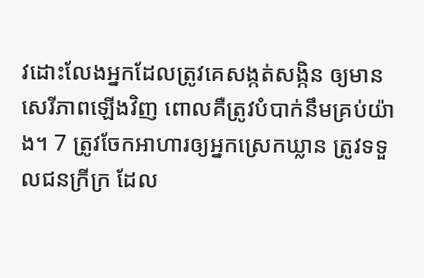វដោះលែងអ្នកដែលត្រូវគេសង្កត់សង្កិន ឲ្យមានសេរីភាពឡើងវិញ ពោលគឺត្រូវបំបាក់នឹមគ្រប់យ៉ាង។ 7 ត្រូវចែកអាហារឲ្យអ្នកស្រេកឃ្លាន ត្រូវទទួលជនក្រីក្រ ដែល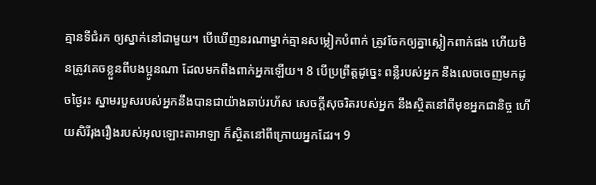គ្មានទីជំរក ឲ្យស្នាក់នៅជាមួយ។ បើឃើញនរណាម្នាក់គ្មានសម្លៀកបំពាក់ ត្រូវចែកឲ្យគ្នាស្លៀកពាក់ផង ហើយមិនត្រូវគេចខ្លួនពីបងប្អូនណា ដែលមកពឹងពាក់អ្នកឡើយ។ 8 បើប្រព្រឹត្តដូច្នេះ ពន្លឺរបស់អ្នក នឹងលេចចេញមកដូចថ្ងៃរះ ស្នាមរបួសរបស់អ្នកនឹងបានជាយ៉ាងឆាប់រហ័ស សេចក្ដីសុចរិតរបស់អ្នក នឹងស្ថិតនៅពីមុខអ្នកជានិច្ច ហើយសិរីរុងរឿងរបស់អុលឡោះតាអាឡា ក៏ស្ថិតនៅពីក្រោយអ្នកដែរ។ 9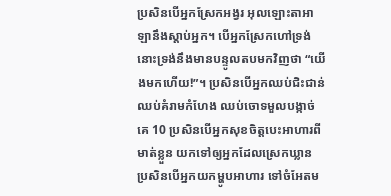ប្រសិនបើអ្នកស្រែកអង្វរ អុលឡោះតាអាឡានឹងស្តាប់អ្នក។ បើអ្នកស្រែកហៅទ្រង់ នោះទ្រង់នឹងមានបន្ទូលតបមកវិញថា “យើងមកហើយ!”។ ប្រសិនបើអ្នកឈប់ជិះជាន់ ឈប់គំរាមកំហែង ឈប់ចោទមួលបង្កាច់គេ 10 ប្រសិនបើអ្នកសុខចិត្តបេះអាហារពីមាត់ខ្លួន យកទៅឲ្យអ្នកដែលស្រេកឃ្លាន ប្រសិនបើអ្នកយកម្ហូបអាហារ ទៅចំអែតម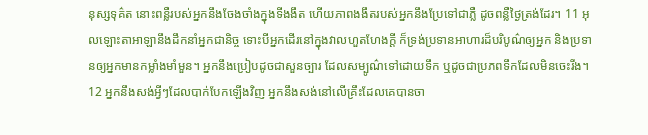នុស្សទុគ៌ត នោះពន្លឺរបស់អ្នកនឹងចែងចាំងក្នុងទីងងឹត ហើយភាពងងឹតរបស់អ្នកនឹងប្រែទៅជាភ្លឺ ដូចពន្លឺថ្ងៃត្រង់ដែរ។ 11 អុលឡោះតាអាឡានឹងដឹកនាំអ្នកជានិច្ច ទោះបីអ្នកដើរនៅក្នុងវាលហួតហែងក្ដី ក៏ទ្រង់ប្រទានអាហារដ៏បរិបូណ៌ឲ្យអ្នក និងប្រទានឲ្យអ្នកមានកម្លាំងមាំមួន។ អ្នកនឹងប្រៀបដូចជាសួនច្បារ ដែលសម្បូណ៌ទៅដោយទឹក ឬដូចជាប្រភពទឹកដែលមិនចេះរីង។ 12 អ្នកនឹងសង់អ្វីៗដែលបាក់បែកឡើងវិញ អ្នកនឹងសង់នៅលើគ្រឹះដែលគេបានចា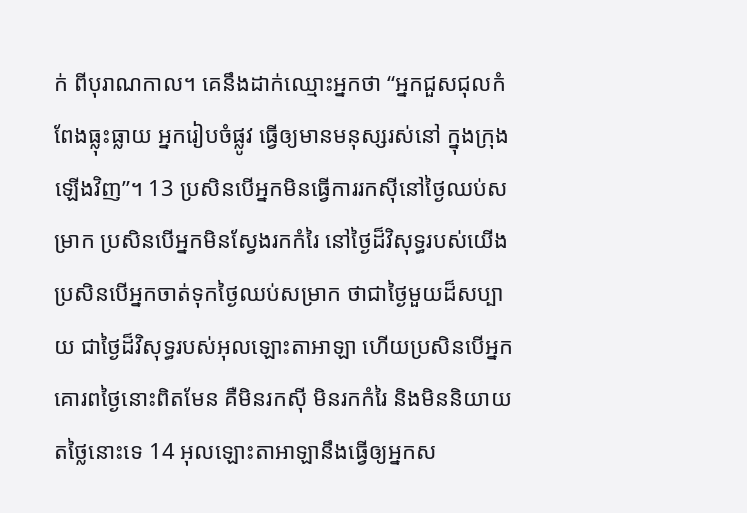ក់ ពីបុរាណកាល។ គេនឹងដាក់ឈ្មោះអ្នកថា “អ្នកជួសជុលកំពែងធ្លុះធ្លាយ អ្នករៀបចំផ្លូវ ធ្វើឲ្យមានមនុស្សរស់នៅ ក្នុងក្រុងឡើងវិញ”។ 13 ប្រសិនបើអ្នកមិនធ្វើការរកស៊ីនៅថ្ងៃឈប់សម្រាក ប្រសិនបើអ្នកមិនស្វែងរកកំរៃ នៅថ្ងៃដ៏វិសុទ្ធរបស់យើង ប្រសិនបើអ្នកចាត់ទុកថ្ងៃឈប់សម្រាក ថាជាថ្ងៃមួយដ៏សប្បាយ ជាថ្ងៃដ៏វិសុទ្ធរបស់អុលឡោះតាអាឡា ហើយប្រសិនបើអ្នកគោរពថ្ងៃនោះពិតមែន គឺមិនរកស៊ី មិនរកកំរៃ និងមិននិយាយតថ្លៃនោះទេ 14 អុលឡោះតាអាឡានឹងធ្វើឲ្យអ្នកស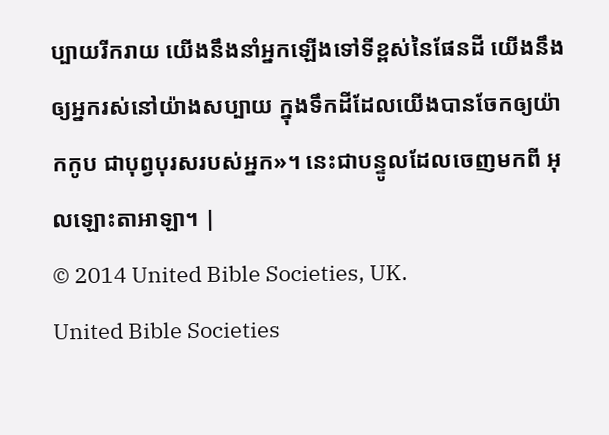ប្បាយរីករាយ យើងនឹងនាំអ្នកឡើងទៅទីខ្ពស់នៃផែនដី យើងនឹងឲ្យអ្នករស់នៅយ៉ាងសប្បាយ ក្នុងទឹកដីដែលយើងបានចែកឲ្យយ៉ាកកូប ជាបុព្វបុរសរបស់អ្នក»។ នេះជាបន្ទូលដែលចេញមកពី អុលឡោះតាអាឡា។ |
© 2014 United Bible Societies, UK.
United Bible Societies